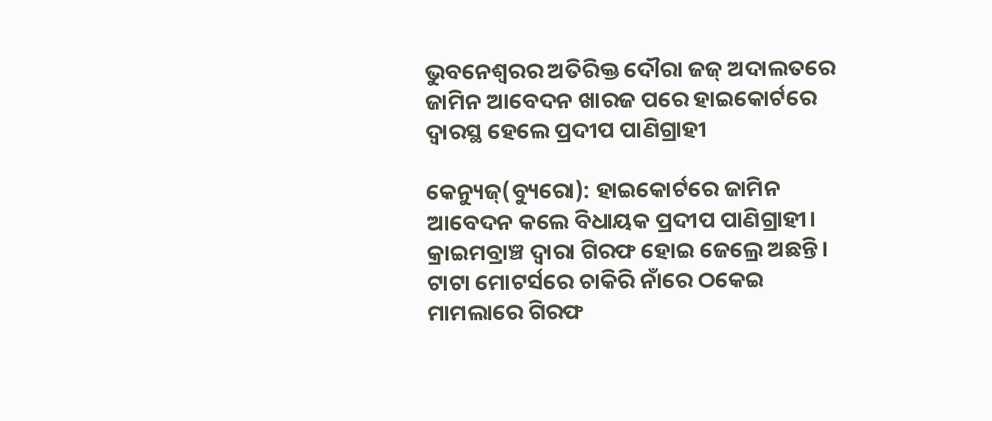ଭୁବନେଶ୍ବରର ଅତିରିକ୍ତ ଦୌରା ଜଜ୍ ଅଦାଲତରେ ଜାମିନ ଆବେଦନ ଖାରଜ ପରେ ହାଇକୋର୍ଟରେ ଦ୍ବାରସ୍ଥ ହେଲେ ପ୍ରଦୀପ ପାଣିଗ୍ରାହୀ

କେନ୍ୟୁଜ୍(ବ୍ୟୁରୋ): ହାଇକୋର୍ଟରେ ଜାମିନ ଆବେଦନ କଲେ ବିଧାୟକ ପ୍ରଦୀପ ପାଣିଗ୍ରାହୀ। କ୍ରାଇମବ୍ରାଞ୍ଚ ଦ୍ୱାରା ଗିରଫ ହୋଇ ଜେଲ୍ରେ ଅଛନ୍ତି। ଟାଟା ମୋଟର୍ସରେ ଚାକିରି ନାଁରେ ଠକେଇ ମାମଲାରେ ଗିରଫ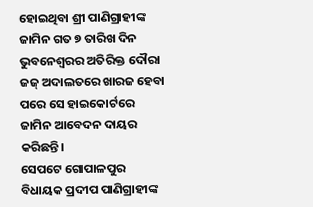ହୋଇଥିବା ଶ୍ରୀ ପାଣିଗ୍ରାହୀଙ୍କ ଜାମିନ ଗତ ୭ ତାରିଖ ଦିନ ଭୁବନେଶ୍ବରର ଅତିରିକ୍ତ ଦୌରା ଜଜ୍ ଅଦାଲତରେ ଖାରଜ ହେବା ପରେ ସେ ହାଇକୋର୍ଟରେ ଜାମିନ ଆବେଦନ ଦାୟର କରିଛନ୍ତି।
ସେପଟେ ଗୋପାଳପୁର ବିଧାୟକ ପ୍ରଦୀପ ପାଣିଗ୍ରାହୀଙ୍କ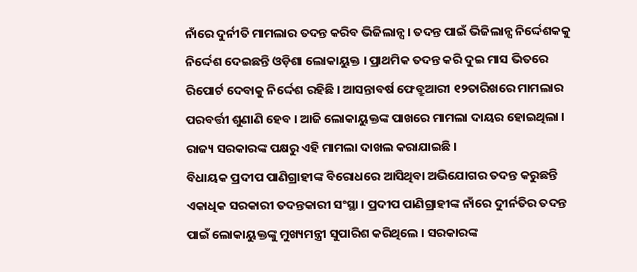ନାଁରେ ଦୁର୍ନୀତି ମାମଲାର ତଦନ୍ତ କରିବ ଭିଜିଲାନ୍ସ । ତଦନ୍ତ ପାଇଁ ଭିଜିଲାନ୍ସ ନିର୍ଦ୍ଦେଶକକୁ ନିର୍ଦ୍ଦେଶ ଦେଇଛନ୍ତି ଓଡ଼ିଶା ଲୋକାୟୁକ୍ତ । ପ୍ରାଥମିକ ତଦନ୍ତ କରି ଦୁଇ ମାସ ଭିତରେ ରିପୋର୍ଟ ଦେବାକୁ ନିର୍ଦ୍ଦେଶ ରହିଛି । ଆସନ୍ତାବର୍ଷ ଫେବ୍ରୁଆରୀ ୧୨ତାରିଖରେ ମାମଲାର ପରବର୍ତ୍ତୀ ଶୁଣାଣି ହେବ । ଆଜି ଲୋକାୟୁକ୍ତଙ୍କ ପାଖରେ ମାମଲା ଦାୟର ହୋଇଥିଲା । ରାଜ୍ୟ ସରକାରଙ୍କ ପକ୍ଷରୁ ଏହି ମାମଲା ଦାଖଲ କରାଯାଇଛି ।
ବିଧାୟକ ପ୍ରଦୀପ ପାଣିଗ୍ରାହୀଙ୍କ ବିରୋଧରେ ଆସିଥିବା ଅଭିଯୋଗର ତଦନ୍ତ କରୁଛନ୍ତି ଏକାଧିକ ସରକାରୀ ତଦନ୍ତକାରୀ ସଂସ୍ଥା । ପ୍ରଦୀପ ପାଣିଗ୍ରାହୀଙ୍କ ନାଁରେ ଦୁୀର୍ନତିର ତଦନ୍ତ ପାଇଁ ଲୋକାୟୁକ୍ତଙ୍କୁ ମୁଖ୍ୟମନ୍ତ୍ରୀ ସୁପାରିଶ କରିଥିଲେ । ସରକାରଙ୍କ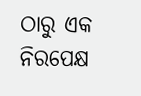ଠାରୁ ଏକ ନିରପେକ୍ଷ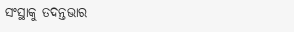ସଂସ୍ଥାକୁ ତଦନ୍ତଭାର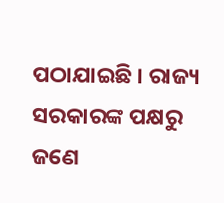ପଠାଯାଇଛି । ରାଜ୍ୟ ସରକାରଙ୍କ ପକ୍ଷରୁ ଜଣେ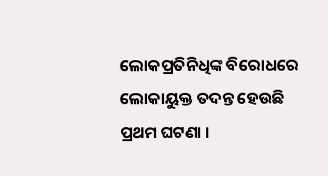ଲୋକପ୍ରତିନିଧିଙ୍କ ବିରୋଧରେ ଲୋକାୟୁକ୍ତ ତଦନ୍ତ ହେଉଛି ପ୍ରଥମ ଘଟଣା ।